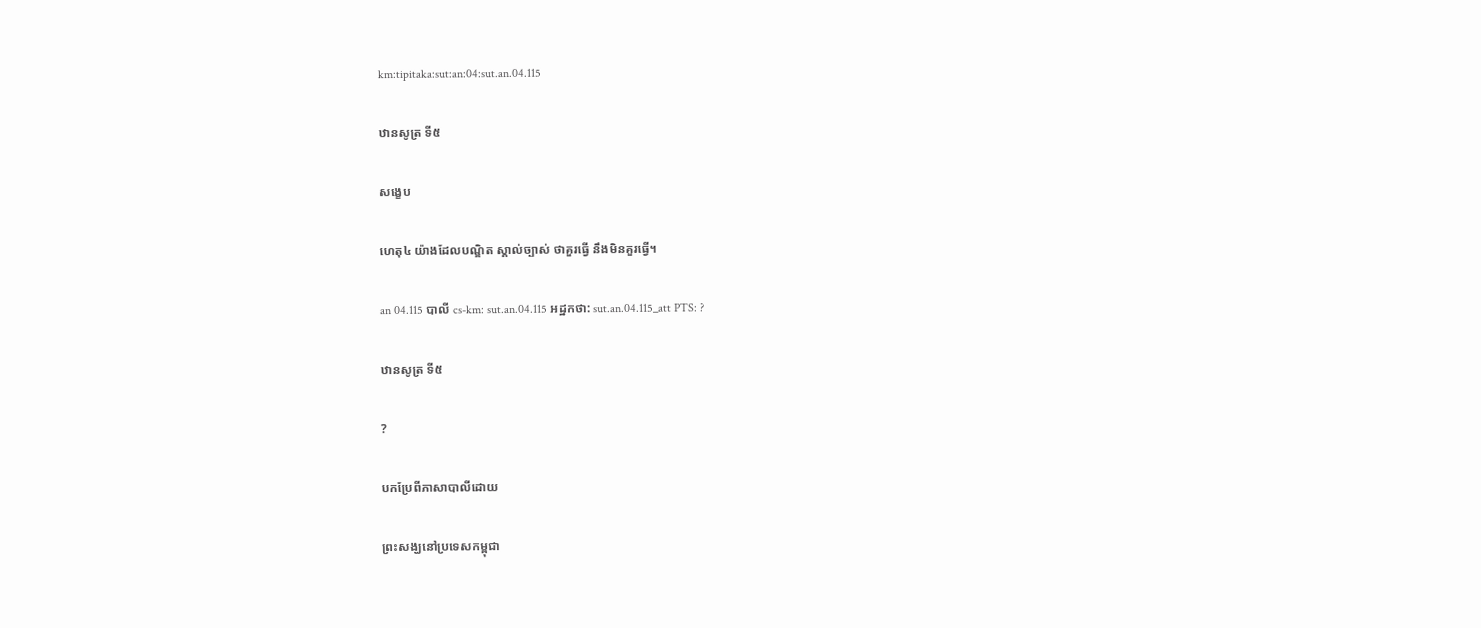km:tipitaka:sut:an:04:sut.an.04.115

ឋានសូត្រ ទី៥

សង្ខេប

ហេតុ៤ យ៉ាងដែលបណ្ឌិត ស្គាល់ច្បាស់ ថាគួរធ្វើ នឹងមិនគួរធ្វើ។

an 04.115 បាលី cs-km: sut.an.04.115 អដ្ឋកថា: sut.an.04.115_att PTS: ?

ឋានសូត្រ ទី៥

?

បកប្រែពីភាសាបាលីដោយ

ព្រះសង្ឃនៅប្រទេសកម្ពុជា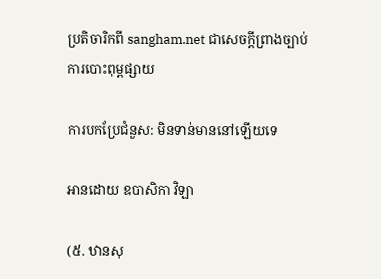ប្រតិចារិកពី sangham.net ជាសេចក្តីព្រាងច្បាប់ការបោះពុម្ពផ្សាយ

ការបកប្រែជំនួស: មិនទាន់មាននៅឡើយទេ

អានដោយ ឧបាសិកា វិឡា

(៥. ឋានសុ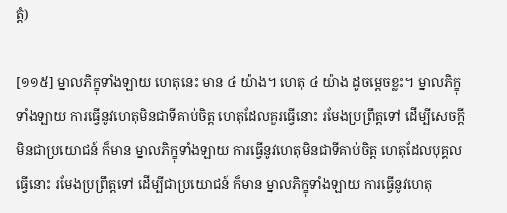ត្តំ)

[១១៥] ម្នាលភិក្ខុទាំងឡាយ ហេតុនេះ មាន ៤ យ៉ាង។ ហេតុ ៤ យ៉ាង ដូចម្តេចខ្លះ។ ម្នាលភិក្ខុទាំងឡាយ ការធ្វើនូវហេតុមិនជាទីគាប់ចិត្ត ហេតុដែលគួរធ្វើនោះ រមែងប្រព្រឹត្តទៅ ដើម្បីសេចក្តីមិនជាប្រយោជន៍ ក៏មាន ម្នាលភិក្ខុទាំងឡាយ ការធ្វើនូវហេតុមិនជាទីគាប់ចិត្ត ហេតុដែលបុគ្គលធ្វើនោះ រមែងប្រព្រឹត្តទៅ ដើម្បីជាប្រយោជន៍ ក៏មាន ម្នាលភិក្ខុទាំងឡាយ ការធ្វើនូវហេតុ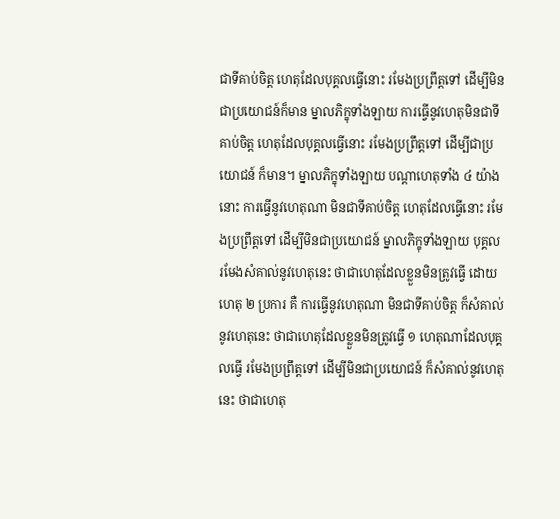ជាទីគាប់ចិត្ត ហេតុដែលបុគ្គលធ្វើនោះ រមែងប្រព្រឹត្តទៅ ដើម្បីមិនជាប្រយោជន៍ក៏មាន ម្នាលភិក្ខុទាំងឡាយ ការធ្វើនូវហេតុមិនជាទីគាប់ចិត្ត ហេតុដែលបុគ្គលធ្វើនោះ រមែងប្រព្រឹត្តទៅ ដើម្បីជាប្រយោជន៍ ក៏មាន។ ម្នាលភិក្ខុទាំងឡាយ បណ្តាហេតុទាំង ៤ យ៉ាងនោះ ការធ្វើនូវហេតុណា មិនជាទីគាប់ចិត្ត ហេតុដែលធ្វើនោះ រមែងប្រព្រឹត្តទៅ ដើម្បីមិនជាប្រយោជន៍ ម្នាលភិក្ខុទាំងឡាយ បុគ្គល រមែងសំគាល់នូវហេតុនេះ ថាជាហេតុដែលខ្លួនមិនត្រូវធ្វើ ដោយហេតុ ២ ប្រការ គឺ ការធ្វើនូវហេតុណា មិនជាទីគាប់ចិត្ត ក៏សំគាល់នូវហេតុនេះ ថាជាហេតុដែលខ្លួនមិនត្រូវធ្វើ ១ ហេតុណាដែលបុគ្គលធ្វើ រមែងប្រព្រឹត្តទៅ ដើម្បីមិនជាប្រយោជន៍ ក៏សំគាល់នូវហេតុនេះ ថាជាហេតុ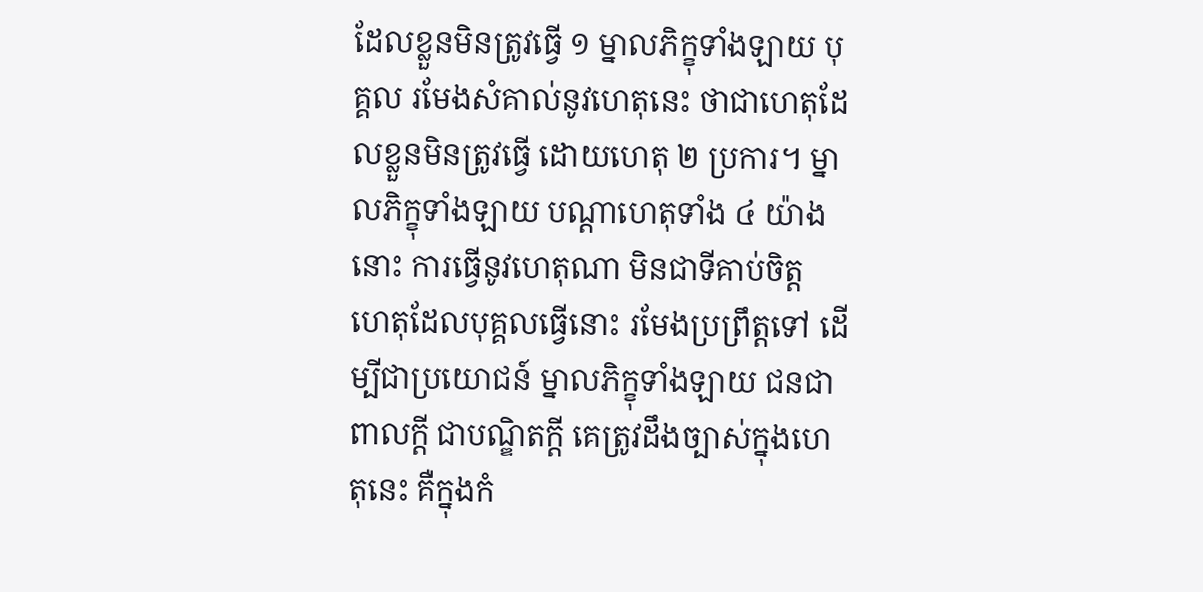ដែលខ្លួនមិនត្រូវធ្វើ ១ ម្នាលភិក្ខុទាំងឡាយ បុគ្គល រមែងសំគាល់នូវហេតុនេះ ថាជាហេតុដែលខ្លួនមិនត្រូវធ្វើ ដោយហេតុ ២ ប្រការ។ ម្នាលភិក្ខុទាំងឡាយ បណ្តាហេតុទាំង ៤ យ៉ាងនោះ ការធ្វើនូវហេតុណា មិនជាទីគាប់ចិត្ត ហេតុដែលបុគ្គលធ្វើនោះ រមែងប្រព្រឹត្តទៅ ដើម្បីជាប្រយោជន៍ ម្នាលភិក្ខុទាំងឡាយ ជនជាពាលក្តី ជាបណ្ឌិតក្តី គេត្រូវដឹងច្បាស់ក្នុងហេតុនេះ គឺក្នុងកំ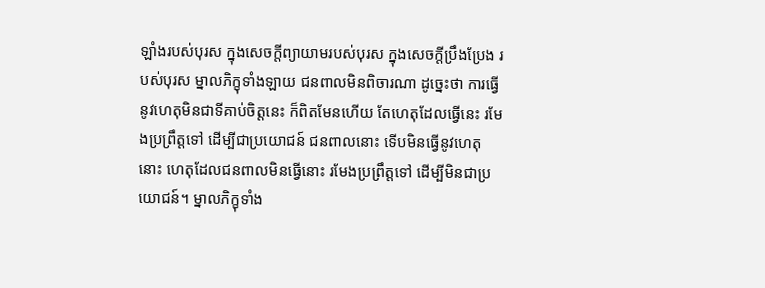ឡាំងរបស់បុរស ក្នុងសេចក្តីព្យាយាមរបស់បុរស ក្នុងសេចក្តីប្រឹងប្រែង របស់បុរស ម្នាលភិក្ខុទាំងឡាយ ជនពាលមិនពិចារណា ដូច្នេះថា ការធ្វើនូវហេតុមិនជាទីគាប់ចិត្តនេះ ក៏ពិតមែនហើយ តែហេតុដែលធ្វើនេះ រមែងប្រព្រឹត្តទៅ ដើម្បីជាប្រយោជន៍ ជនពាលនោះ ទើបមិនធ្វើនូវហេតុនោះ ហេតុដែលជនពាលមិនធ្វើនោះ រមែងប្រព្រឹត្តទៅ ដើម្បីមិនជាប្រយោជន៍។ ម្នាលភិក្ខុទាំង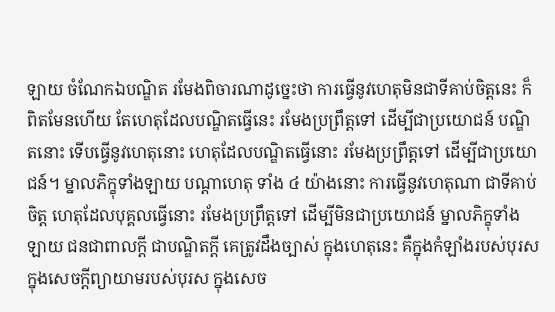ឡាយ ចំណែកឯបណ្ឌិត រមែងពិចារណាដូច្នេះថា ការធ្វើនូវហេតុមិនជាទីគាប់ចិត្តនេះ ក៏ពិតមែនហើយ តែហេតុដែលបណ្ឌិតធ្វើនេះ រមែងប្រព្រឹត្តទៅ ដើម្បីជាប្រយោជន៍ បណ្ឌិតនោះ ទើបធ្វើនូវហេតុនោះ ហេតុដែលបណ្ឌិតធ្វើនោះ រមែងប្រព្រឹត្តទៅ ដើម្បីជាប្រយោជន៍។ ម្នាលភិក្ខុទាំងឡាយ បណ្តាហេតុ ទាំង ៤ យ៉ាងនោះ ការធ្វើនូវហេតុណា ជាទីគាប់ចិត្ត ហេតុដែលបុគ្គលធ្វើនោះ រមែងប្រព្រឹត្តទៅ ដើម្បីមិនជាប្រយោជន៍ ម្នាលភិក្ខុទាំងឡាយ ជនជាពាលក្តី ជាបណ្ឌិតក្តី គេត្រូវដឹងច្បាស់ ក្នុងហេតុនេះ គឺក្នុងកំឡាំងរបស់បុរស ក្នុងសេចក្តីព្យាយាមរបស់បុរស ក្នុងសេច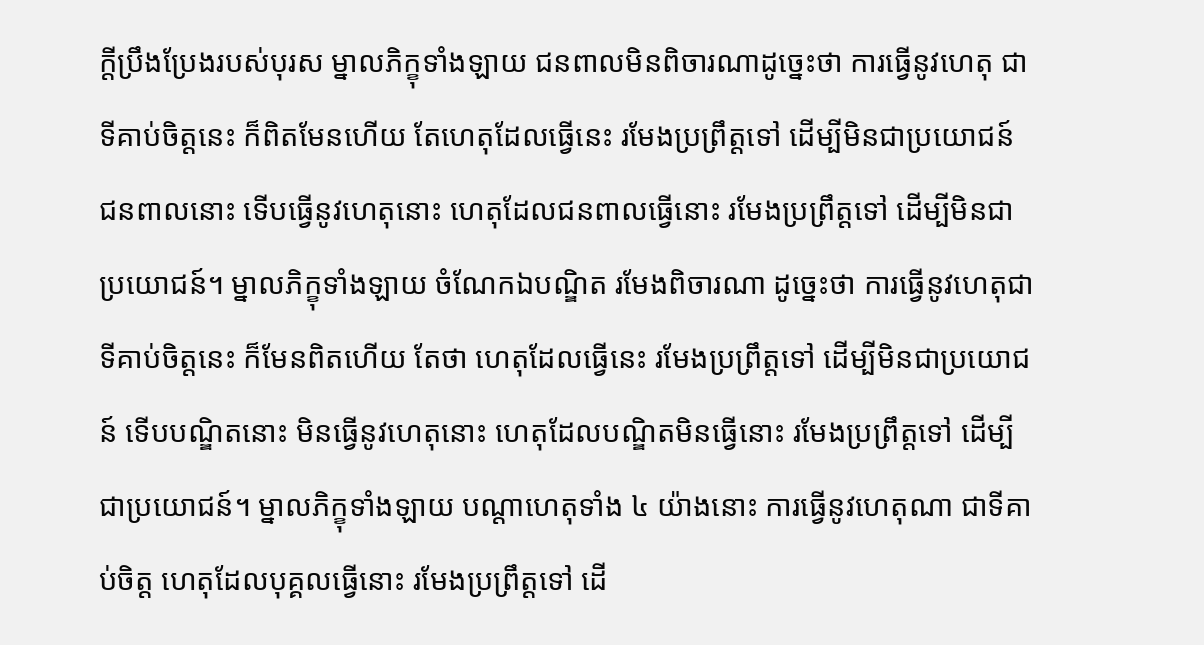ក្តីប្រឹងប្រែងរបស់បុរស ម្នាលភិក្ខុទាំងឡាយ ជនពាលមិនពិចារណាដូច្នេះថា ការធ្វើនូវហេតុ ជាទីគាប់ចិត្តនេះ ក៏ពិតមែនហើយ តែហេតុដែលធ្វើនេះ រមែងប្រព្រឹត្តទៅ ដើម្បីមិនជាប្រយោជន៍ ជនពាលនោះ ទើបធ្វើនូវហេតុនោះ ហេតុដែលជនពាលធ្វើនោះ រមែងប្រព្រឹត្តទៅ ដើម្បីមិនជាប្រយោជន៍។ ម្នាលភិក្ខុទាំងឡាយ ចំណែកឯបណ្ឌិត រមែងពិចារណា ដូច្នេះថា ការធ្វើនូវហេតុជាទីគាប់ចិត្តនេះ ក៏មែនពិតហើយ តែថា ហេតុដែលធ្វើនេះ រមែងប្រព្រឹត្តទៅ ដើម្បីមិនជាប្រយោជន៍ ទើបបណ្ឌិតនោះ មិនធ្វើនូវហេតុនោះ ហេតុដែលបណ្ឌិតមិនធ្វើនោះ រមែងប្រព្រឹត្តទៅ ដើម្បីជាប្រយោជន៍។ ម្នាលភិក្ខុទាំងឡាយ បណ្តាហេតុទាំង ៤ យ៉ាងនោះ ការធ្វើនូវហេតុណា ជាទីគាប់ចិត្ត ហេតុដែលបុគ្គលធ្វើនោះ រមែងប្រព្រឹត្តទៅ ដើ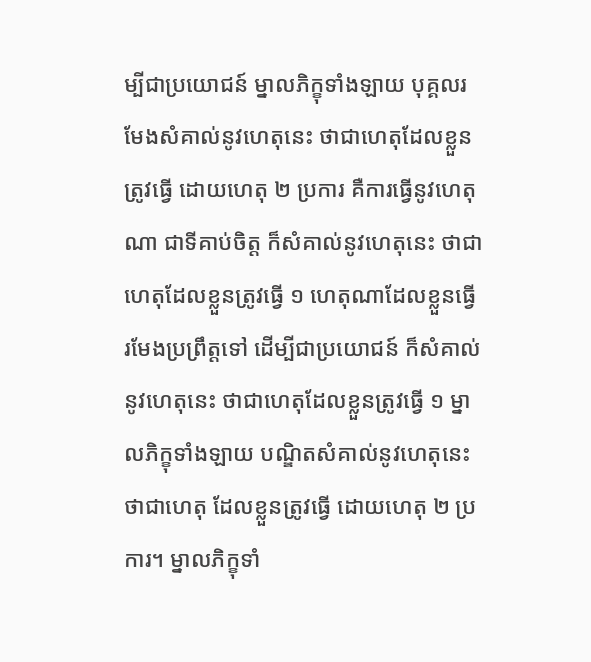ម្បីជាប្រយោជន៍ ម្នាលភិក្ខុទាំងឡាយ បុគ្គលរមែងសំគាល់នូវហេតុនេះ ថាជាហេតុដែលខ្លួនត្រូវធ្វើ ដោយហេតុ ២ ប្រការ គឺការធ្វើនូវហេតុណា ជាទីគាប់ចិត្ត ក៏សំគាល់នូវហេតុនេះ ថាជាហេតុដែលខ្លួនត្រូវធ្វើ ១ ហេតុណាដែលខ្លួនធ្វើ រមែងប្រព្រឹត្តទៅ ដើម្បីជាប្រយោជន៍ ក៏សំគាល់នូវហេតុនេះ ថាជាហេតុដែលខ្លួនត្រូវធ្វើ ១ ម្នាលភិក្ខុទាំងឡាយ បណ្ឌិតសំគាល់នូវហេតុនេះ ថាជាហេតុ ដែលខ្លួនត្រូវធ្វើ ដោយហេតុ ២ ប្រការ។ ម្នាលភិក្ខុទាំ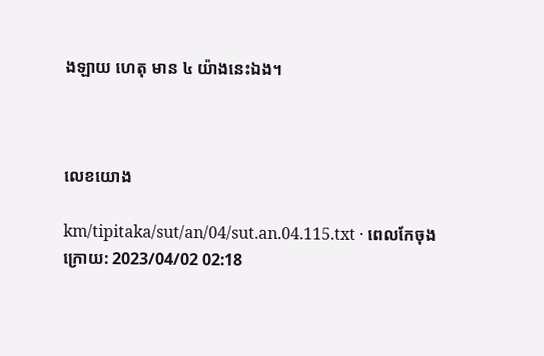ងឡាយ ហេតុ មាន ៤ យ៉ាងនេះឯង។



លេខយោង

km/tipitaka/sut/an/04/sut.an.04.115.txt · ពេលកែចុងក្រោយ: 2023/04/02 02:18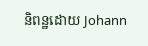និពន្ឋដោយ Johann